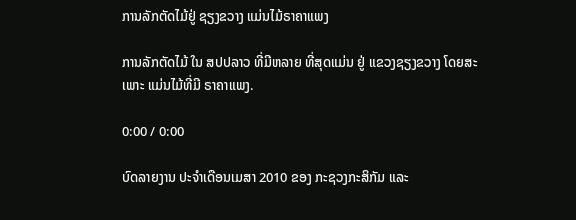ການລັກຕັດໄມ້ຢູ່ ຊຽງຂວາງ ແມ່ນໄມ້ຣາຄາແພງ

ການລັກຕັດໄມ້ ໃນ ສປປລາວ ທີ່ມີຫລາຍ ທີ່ສຸດແມ່ນ ຢູ່ ແຂວງຊຽງຂວາງ ໂດຍສະເພາະ ແມ່ນໄມ້ທີ່ມີ ຣາຄາແພງ.

0:00 / 0:00

ບົດລາຍງານ ປະຈຳເດືອນເມສາ 2010 ຂອງ ກະຊວງກະສິກັມ ແລະ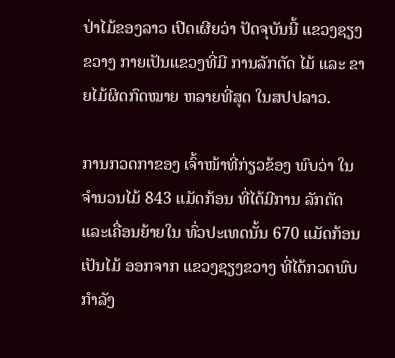ປ່າໄມ້ຂອງລາວ ເປີດເຜີຍວ່າ ປັດຈຸບັນນີ້ ແຂວງຊຽງຂວາງ ກາຍເປັນແຂວງທີ່ມີ ການລັກຕັດ ໄມ້ ແລະ ຂາຍໄມ້ຜິດກົດໝາຍ ຫລາຍທີ່ສຸດ ໃນສປປລາວ.

ການກວດກາຂອງ ເຈົ້າໜ້າທີ່ກ່ຽວຂ້ອງ ພົບວ່າ ໃນຈຳນວນໄມ້ 843 ແມັດກ້ອນ ທີ່ໄດ້ມີການ ລັກຕັດ ແລະເຄື່ອນຍ້າຍໃນ ທົ່ວປະເທດນັ້ນ 670 ແມັດກ້ອນ ເປັນໄມ້ ອອກຈາກ ແຂວງຊຽງຂວາງ ທີ່ໄດ້ກວດພົບ ກຳລັງ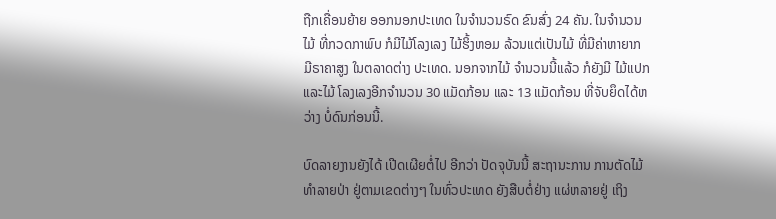ຖືກເຄື່ອນຍ້າຍ ອອກນອກປະເທດ ໃນຈຳນວນຣົດ ຂົນສົ່ງ 24 ຄັນ. ໃນຈຳນວນໄມ້ ທີ່ກວດກາພົບ ກໍມີໄມ້ໂລງເລງ ໄມ້ຮິ້ງຫອມ ລ້ວນແຕ່ເປັນໄມ້ ທີ່ມີຄ່າຫາຍາກ ມີຣາຄາສູງ ໃນຕລາດຕ່າງ ປະເທດ. ນອກຈາກໄມ້ ຈຳນວນນີ້ແລ້ວ ກໍຍັງມີ ໄມ້ແປກແລະໄມ້ ໂລງເລງອີກຈຳນວນ 30 ແມັດກ້ອນ ແລະ 13 ແມັດກ້ອນ ທີ່ຈັບຍຶດໄດ້ຫວ່າງ ບໍ່ດົນກ່ອນນີ້.

ບົດລາຍງານຍັງໄດ້ ເປີດເຜີຍຕໍ່ໄປ ອີກວ່າ ປັດຈຸບັນນີ້ ສະຖານະການ ການຕັດໄມ້ ທຳລາຍປ່າ ຢູ່ຕາມເຂດຕ່າງໆ ໃນທົ່ວປະເທດ ຍັງສືບຕໍ່ຢ່າງ ແຜ່ຫລາຍຢູ່ ເຖິງ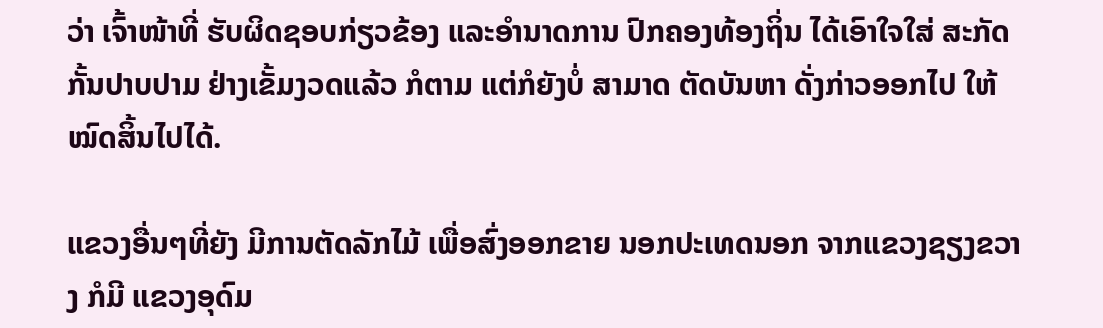ວ່າ ເຈົ້າໜ້າທີ່ ຮັບຜິດຊອບກ່ຽວຂ້ອງ ແລະອຳນາດການ ປົກຄອງທ້ອງຖິ່ນ ໄດ້ເອົາໃຈໃສ່ ສະກັດກັ້ນປາບປາມ ຢ່າງເຂັ້ມງວດແລ້ວ ກໍຕາມ ແຕ່ກໍຍັງບໍ່ ສາມາດ ຕັດບັນຫາ ດັ່ງກ່າວອອກໄປ ໃຫ້ໝົດສິ້ນໄປໄດ້.

ແຂວງອື່ນໆທີ່ຍັງ ມີການຕັດລັກໄມ້ ເພື່ອສົ່ງອອກຂາຍ ນອກປະເທດນອກ ຈາກແຂວງຊຽງຂວາງ ກໍມີ ແຂວງອຸດົມ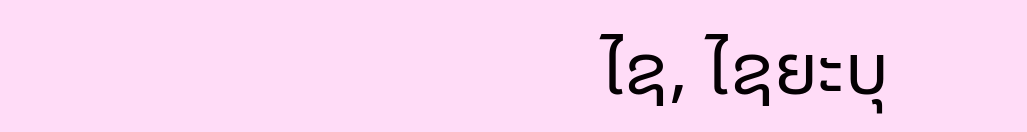ໄຊ, ໄຊຍະບຸ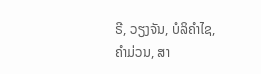ຣີ, ວຽງຈັນ, ບໍລິຄຳໄຊ, ຄຳມ່ວນ, ສາ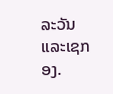ລະວັນ ແລະເຊກອງ.